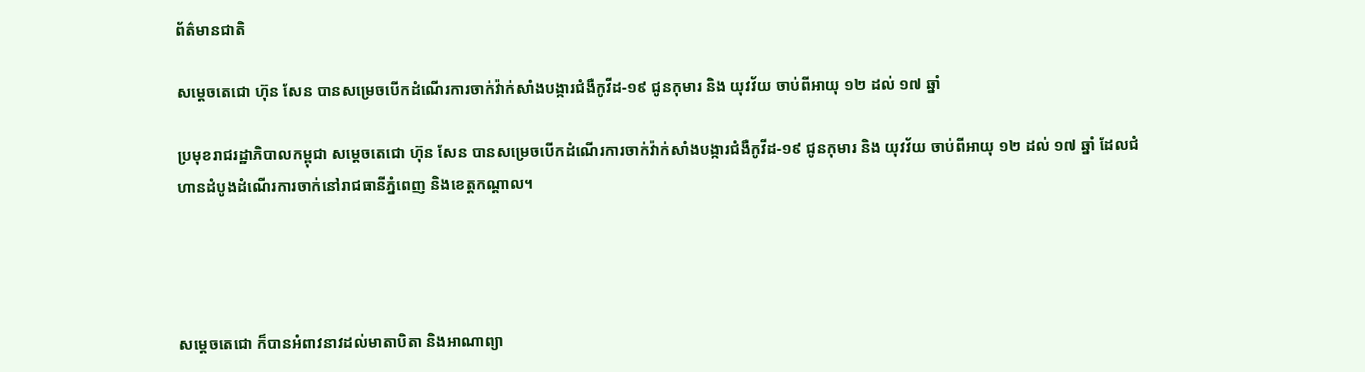ព័ត៌មានជាតិ

សម្តេចតេជោ ហ៊ុន សែន បានសម្រេចបើកដំណើរការចាក់វ៉ាក់សាំងបង្ការជំងឺកូវីដ-១៩ ជូនកុមារ និង យុវវ័យ ចាប់ពីអាយុ ១២ ដល់ ១៧ ឆ្នាំ

ប្រមុខរាជរដ្ឋាភិបាលកម្ពុជា សម្តេចតេជោ ហ៊ុន សែន បានសម្រេចបើកដំណើរការចាក់វ៉ាក់សាំងបង្ការជំងឺកូវីដ-១៩ ជូនកុមារ និង យុវវ័យ ចាប់ពីអាយុ ១២ ដល់ ១៧ ឆ្នាំ ដែលជំហានដំបូងដំណើរការចាក់នៅរាជធានីភ្នំពេញ និងខេត្តកណ្ដាល។




សម្តេចតេជោ ក៏បានអំពាវនាវដល់មាតាបិតា និងអាណាព្យា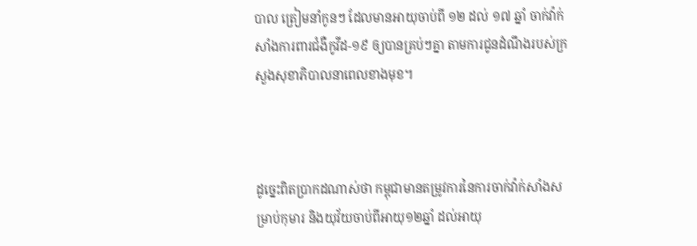បាល ត្រៀមនាំកូនៗ ដែលមានអាយុចាប់ពី ១២ ដល់ ១៧ ឆ្នាំ ចាក់វ៉ាក់សាំងការពារជំងឺកូវីដ-១៩ ឲ្យបានគ្រប់ៗគ្នា តាមការជូនដំណឹងរបស់ក្រសួងសុខាភិបាលនាពេលខាងមុខ។



ដូច្នេះពិតប្រាកដណាស់ថា កម្ពុជាមានតម្រូវការនៃការចាក់វ៉ាក់សាំងសម្រាប់កុមារ និងយុវ័យចាប់ពីអាយុ១២ឆ្នាំ ដល់អាយុ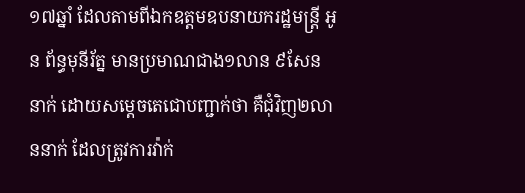១៧ឆ្នាំ ដែលតាមពីឯកឧត្ដមឧបនាយករដ្ឋមន្ត្រី អូន ព័ន្ធមុនីរ័ត្ន មានប្រមាណជាង១លាន ៩សែន នាក់ ដោយសម្ដេចតេជោបញ្ជាក់ថា គឺជុំវិញ២លាននាក់ ដែលត្រូវការវ៉ាក់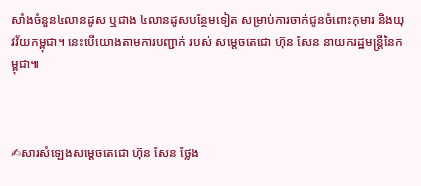សាំងចំនួន៤លានដូស ឬជាង ៤លានដូសបន្ថែមទៀត សម្រាប់ការចាក់ជូនចំពោះកុមារ និងយុវវ័យកម្ពុជា។ នេះបើយោងតាមការបញ្ជាក់ របស់ សម្ដេចតេជោ ហ៊ុន សែន នាយករដ្ឋមន្ត្រីនៃកម្ពុជា៕



✍សារសំឡេងសម្តេចតេជោ ហ៊ុន សែន ថ្លែង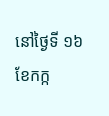នៅថ្ងៃទី ១៦ ខែកក្ក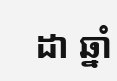ដា ឆ្នាំ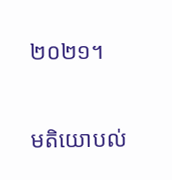២០២១។

មតិយោបល់